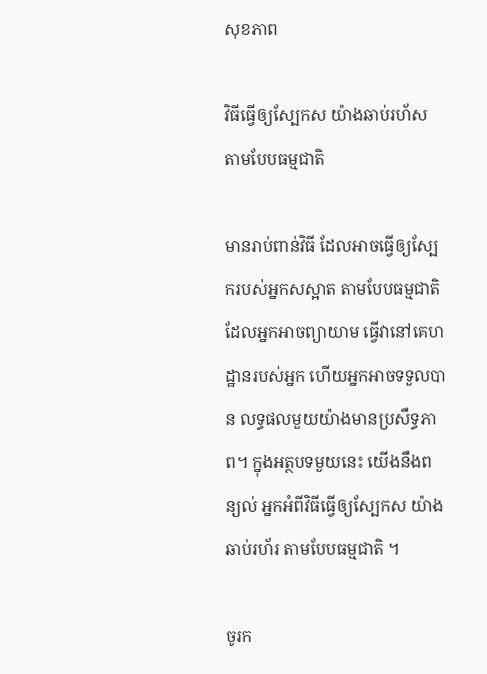សុខភាព

វិធីធ្វើឲ្យស្បែកស យ៉ាងឆាប់រហ័ស តាមបែបធម្មជាតិ

មានរាប់ពាន់វិធី ដែលអាចធ្វើឲ្យស្បែករបស់អ្នកសស្អាត តាមបែបធម្មជាតិ ដែលអ្នកអាចព្យាយាម ធ្វើវានៅគេហដ្ឋានរបស់អ្នក ហើយអ្នកអាចទទួលបាន លទ្ធផលមួយយ៉ាងមានប្រសឹទ្ធភាព។ ក្នុងអត្ថបទមួយនេះ យើងនឹងពន្យល់ អ្នកអំពីវិធីធ្វើឲ្យស្បែកស យ៉ាងឆាប់រហ័រ តាមបែបធម្មជាតិ ។

ចូរក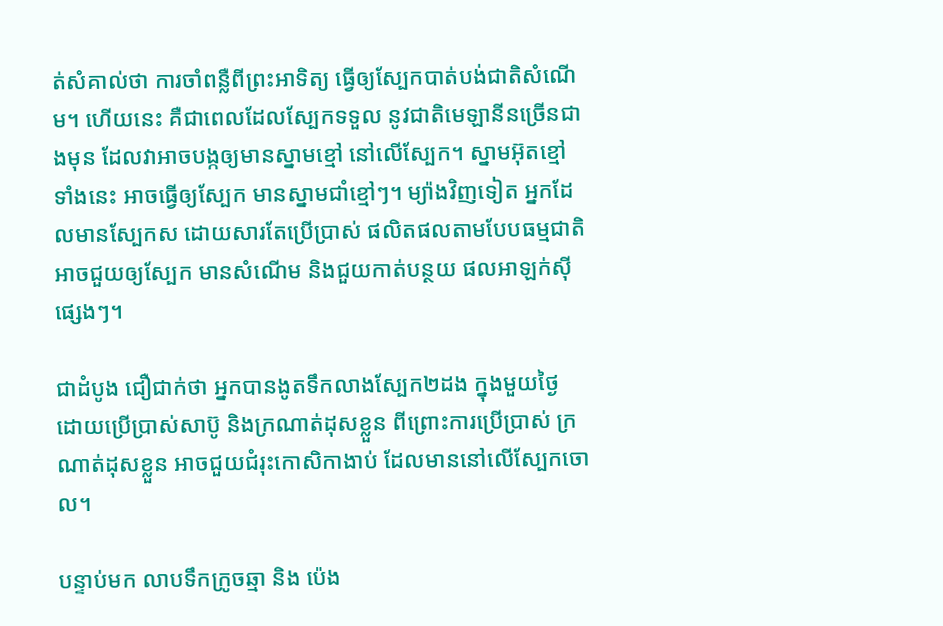ត់សំគាល់ថា ការចាំពន្លឺពីព្រះអាទិត្យ ធ្វើឲ្យស្បែកបាត់បង់ជាតិសំណើម។ ហើយនេះ គឺជាពេលដែលស្បែកទទួល នូវជាតិមេឡានីនច្រើនជាងមុន ដែលវាអាចបង្កឲ្យមានស្នាមខ្មៅ នៅលើស្បែក។ ស្នាមអ៊ុតខ្មៅទាំងនេះ អាចធ្វើឲ្យស្បែក មានស្នាមជាំខ្មៅៗ។ ម្យ៉ាងវិញទៀត អ្នកដែលមានស្បែកស ដោយសារតែប្រើប្រាស់ ផលិតផលតាមបែបធម្មជាតិ អាចជួយឲ្យស្បែក មានសំណើម និងជួយកាត់បន្ថយ ផលអាឡក់ស៊ីផ្សេងៗ។

ជាដំបូង ជឿជាក់ថា អ្នកបានងូតទឹកលាងស្បែក២ដង ក្នុងមួយថ្ងៃ ដោយប្រើប្រាស់សាប៊ូ និងក្រណាត់ដុសខ្លួន ពីព្រោះការប្រើប្រាស់ ក្រណាត់ដុសខ្លួន អាចជួយជំរុះកោសិកាងាប់ ដែលមាននៅលើស្បែកចោល។

បន្ទាប់មក លាបទឹកក្រូចឆ្មា និង ប៉េង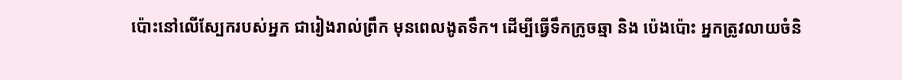ប៉ោះនៅលើស្បែករបស់អ្នក ជារៀងរាល់ព្រឹក មុនពេលងូតទឹក។ ដើម្បីធ្វើទឹកក្រូចឆ្មា និង ប៉េងប៉ោះ អ្នកត្រូវលាយចំនិ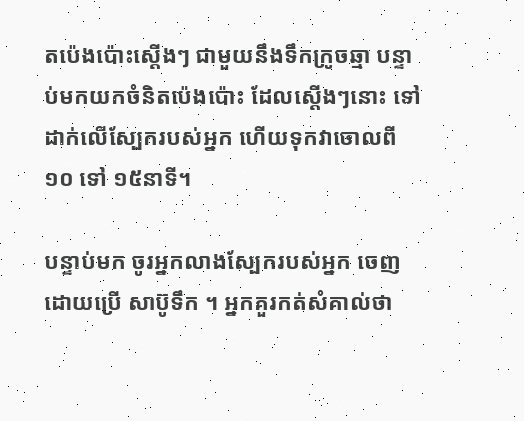តប៉េងប៉ោះស្តើងៗ ជាមួយនឹងទឹកក្រូចឆ្មា បន្ទាប់មកយកចំនិតប៉េងប៉ោះ ដែលស្តើងៗនោះ ទៅដាក់លើស្បែករបស់អ្នក ហើយទុកវាចោលពី ១០ ទៅ ១៥នាទី។

បន្ទាប់មក ចូរអ្នកលាងស្បែករបស់អ្នក ចេញដោយប្រើ សាប៊ូទឹក ។ អ្នកគួរកត់សំគាល់ថា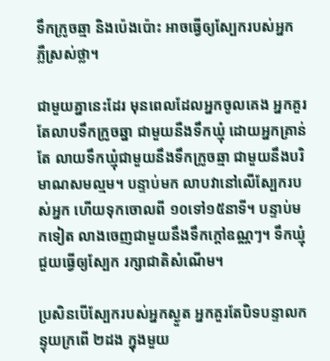ទឹកក្រូចឆ្មា និងប៉េងប៉ោះ អាចធ្វើឲ្យស្បែករបស់អ្នក ភ្លឺស្រស់ថ្លា។

ជាមួយគ្នានេះដែរ មុនពេលដែលអ្នកចូលគេង អ្នកគួរតែលាបទឹកក្រូចឆ្នា ជាមួយនឺងទឹកឃ្មុំ ដោយអ្នកគ្រាន់តែ លាយទឹកឃ្មុំជាមួយនឹងទឹកក្រូចឆ្មា ជាមួយនឹងបរិមាណសមល្មម។ បន្ទាប់មក លាបវានៅលើស្បែករបស់អ្នក ហើយទុកចោលពី ១០ទៅ១៥នាទី។ បន្ទាប់មកទៀត លាងចេញជាមួយនឹងទឹកក្តៅឧណ្ណៗ។ ទឹកឃ្មុំជួយធ្វើឲ្យស្បែក រក្សាជាតិសំណើម។

ប្រសិនបើស្បែករបស់អ្នកស្ងួត អ្នកគួរតែបិទបន្ទាលកន្ទុយក្រពើ ២ដង ក្នុងមួយ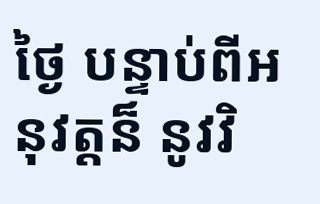ថ្ងៃ បន្ទាប់ពីអនុវត្តន៏ នូវវិ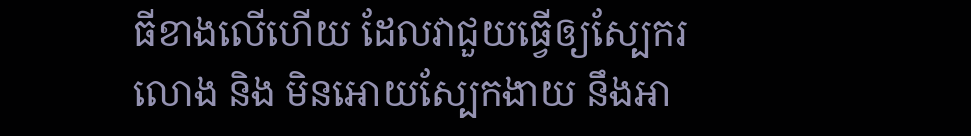ធីខាងលើហើយ ដែលវាជួយធ្វើឲ្យស្បែករលោង និង មិនអោយស្បែកងាយ នឹងអា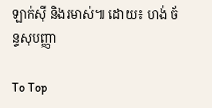ឡាក់ស៊ី និងរមាស់៕ ដោយ៖ ហង់ ច័ន្ទសុបញ្ញា

To Top